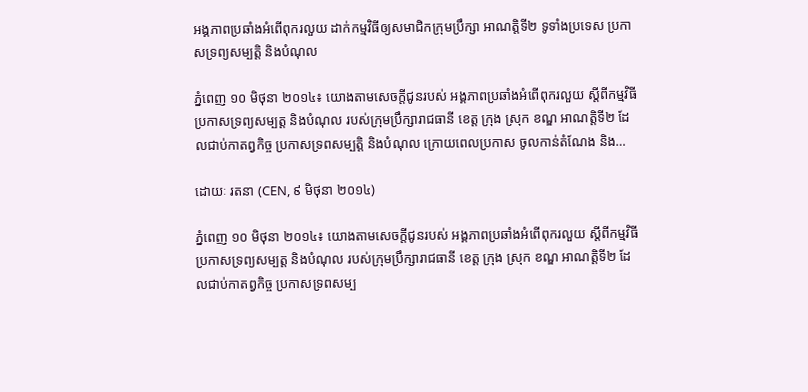អង្គភាពប្រឆាំងអំពើពុករលួយ ដាក់កម្មវិធីឲ្យសមាជិកក្រុមប្រឹក្សា អាណត្តិទី២ ទូទាំងប្រទេស ប្រកាសទ្រព្យសម្បត្តិ និងបំណុល

ភ្នំពេញ ១០ មិថុនា ២០១៤៖ យោងតាមសេចក្តីជូនរបស់ អង្គភាពប្រឆាំងអំពើពុករលួយ ស្តីពីកម្មវិធីប្រកាសទ្រព្យសម្បត្ត និងបំណុល របស់ក្រុមប្រឹក្សារាជធានី ខេត្ត ក្រុង ស្រុក ខណ្ឌ អាណត្តិទី២ ដែលជាប់កាតព្វកិច្ច ប្រកាសទ្រពសម្បត្តិ និងបំណុល ក្រោយពេលប្រកាស ចូលកាន់តំណែង និង…

ដោយៈ រតនា (CEN, ៩ មិថុនា ២០១៤)

ភ្នំពេញ ១០ មិថុនា ២០១៤៖ យោងតាមសេចក្តីជូនរបស់ អង្គភាពប្រឆាំងអំពើពុករលួយ ស្តីពីកម្មវិធីប្រកាសទ្រព្យសម្បត្ត និងបំណុល របស់ក្រុមប្រឹក្សារាជធានី ខេត្ត ក្រុង ស្រុក ខណ្ឌ អាណត្តិទី២ ដែលជាប់កាតព្វកិច្ច ប្រកាសទ្រពសម្ប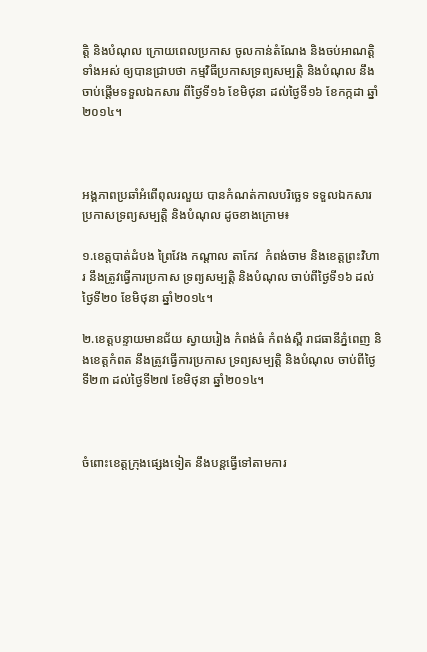ត្តិ និងបំណុល ក្រោយពេលប្រកាស ចូលកាន់តំណែង និងចប់អាណត្តិទាំងអស់ ឲ្យបានជ្រាបថា កម្មវិធីប្រកាសទ្រព្យសម្បត្តិ និងបំណុល នឹងចាប់ផ្តើមទទួលឯកសារ ពីថ្ងៃទី១៦ ខែមិថុនា ដល់ថ្ងៃទី១៦ ខែកក្កដា ឆ្នាំ២០១៤។



អង្គភាពប្រឆាំអំពើពុលរលួយ បានកំណត់កាលបរិច្ឆេទ ទទួលឯកសារ ប្រកាសទ្រព្យសម្បត្តិ និងបំណុល ដូចខាងក្រោម៖

១.ខេត្តបាត់ដំបង ព្រៃវែង កណ្តាល តាកែវ  កំពង់ចាម និងខេត្តព្រះវិហារ នឹងត្រូវធ្វើការប្រកាស ទ្រព្យសម្បត្តិ និងបំណុល ចាប់ពីថ្ងៃទី១៦ ដល់ថ្ងៃទី២០ ខែមិថុនា ឆ្នាំ២០១៤។

២.ខេត្តបន្ទាយមានជ័យ ស្វាយរៀង កំពង់ធំ កំពង់ស្ពឺ រាជធានីភ្នំពេញ និងខេត្តកំពត នឹងត្រូវធ្វើការប្រកាស ទ្រព្យសម្បត្តិ និងបំណុល ចាប់ពីថ្ងៃទី២៣ ដល់ថ្ងៃទី២៧ ខែមិថុនា ឆ្នាំ២០១៤។



ចំពោះខេត្តក្រុងផ្សេងទៀត នឹងបន្តធ្វើទៅតាមការ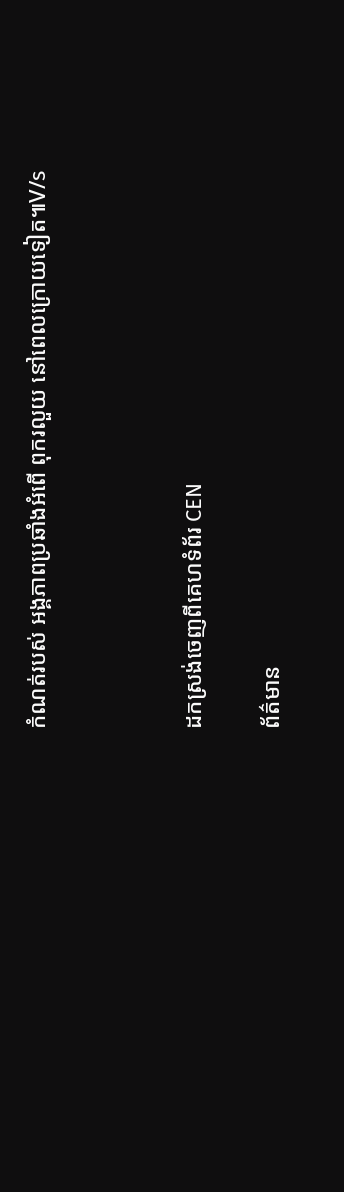កំណត់របស់ អង្គភាពប្រឆាំងអំពើ ពុករលួយ នៅពេលក្រោយទៀត៕V/s



ដកស្រង់ចេញពីគេហទំព័រ CEN

ព័ត៌មាន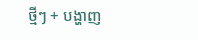ថ្មីៗ + បង្ហាញ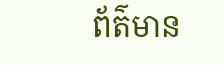ព័ត៌មាន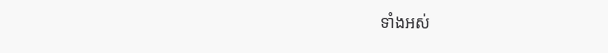ទាំងអស់